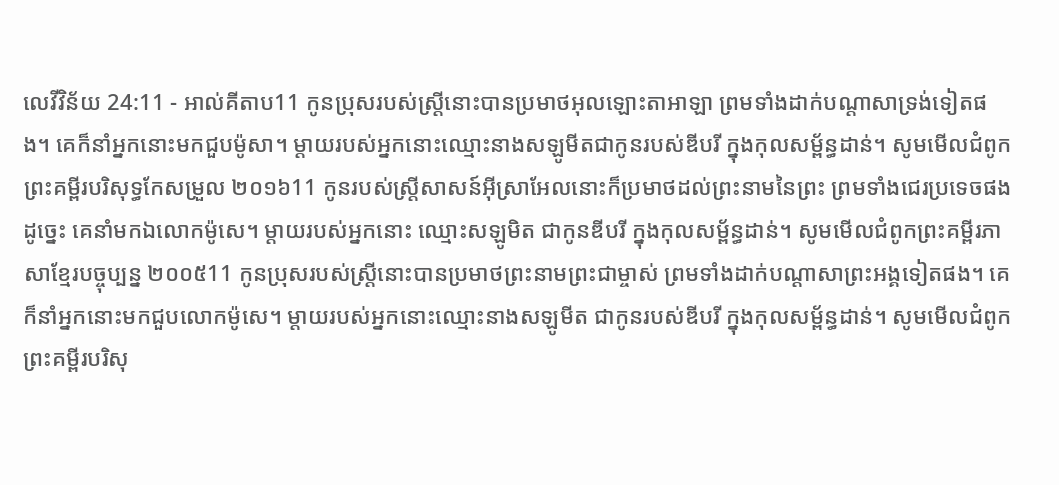លេវីវិន័យ 24:11 - អាល់គីតាប11 កូនប្រុសរបស់ស្ត្រីនោះបានប្រមាថអុលឡោះតាអាឡា ព្រមទាំងដាក់បណ្តាសាទ្រង់ទៀតផង។ គេក៏នាំអ្នកនោះមកជួបម៉ូសា។ ម្តាយរបស់អ្នកនោះឈ្មោះនាងសឡូមីតជាកូនរបស់ឌីបរី ក្នុងកុលសម្ព័ន្ធដាន់។ សូមមើលជំពូកព្រះគម្ពីរបរិសុទ្ធកែសម្រួល ២០១៦11 កូនរបស់ស្ត្រីសាសន៍អ៊ីស្រាអែលនោះក៏ប្រមាថដល់ព្រះនាមនៃព្រះ ព្រមទាំងជេរប្រទេចផង ដូច្នេះ គេនាំមកឯលោកម៉ូសេ។ ម្តាយរបស់អ្នកនោះ ឈ្មោះសឡូមិត ជាកូនឌីបរី ក្នុងកុលសម្ព័ន្ធដាន់។ សូមមើលជំពូកព្រះគម្ពីរភាសាខ្មែរបច្ចុប្បន្ន ២០០៥11 កូនប្រុសរបស់ស្ត្រីនោះបានប្រមាថព្រះនាមព្រះជាម្ចាស់ ព្រមទាំងដាក់បណ្ដាសាព្រះអង្គទៀតផង។ គេក៏នាំអ្នកនោះមកជួបលោកម៉ូសេ។ ម្ដាយរបស់អ្នកនោះឈ្មោះនាងសឡូមីត ជាកូនរបស់ឌីបរី ក្នុងកុលសម្ព័ន្ធដាន់។ សូមមើលជំពូកព្រះគម្ពីរបរិសុ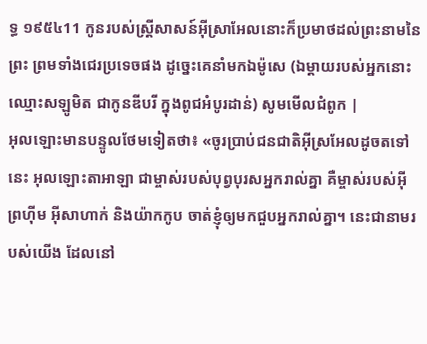ទ្ធ ១៩៥៤11 កូនរបស់ស្ត្រីសាសន៍អ៊ីស្រាអែលនោះក៏ប្រមាថដល់ព្រះនាមនៃព្រះ ព្រមទាំងជេរប្រទេចផង ដូច្នេះគេនាំមកឯម៉ូសេ (ឯម្តាយរបស់អ្នកនោះ ឈ្មោះសឡូមិត ជាកូនឌីបរី ក្នុងពូជអំបូរដាន់) សូមមើលជំពូក |
អុលឡោះមានបន្ទូលថែមទៀតថា៖ «ចូរប្រាប់ជនជាតិអ៊ីស្រអែលដូចតទៅនេះ អុលឡោះតាអាឡា ជាម្ចាស់របស់បុព្វបុរសអ្នករាល់គ្នា គឺម្ចាស់របស់អ៊ីព្រហ៊ីម អ៊ីសាហាក់ និងយ៉ាកកូប ចាត់ខ្ញុំឲ្យមកជួបអ្នករាល់គ្នា។ នេះជានាមរបស់យើង ដែលនៅ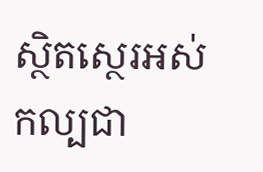ស្ថិតស្ថេរអស់កល្បជា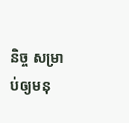និច្ច សម្រាប់ឲ្យមនុ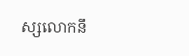ស្សលោកនឹ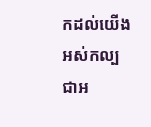កដល់យើង អស់កល្បជាអ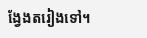ង្វែងតរៀងទៅ។